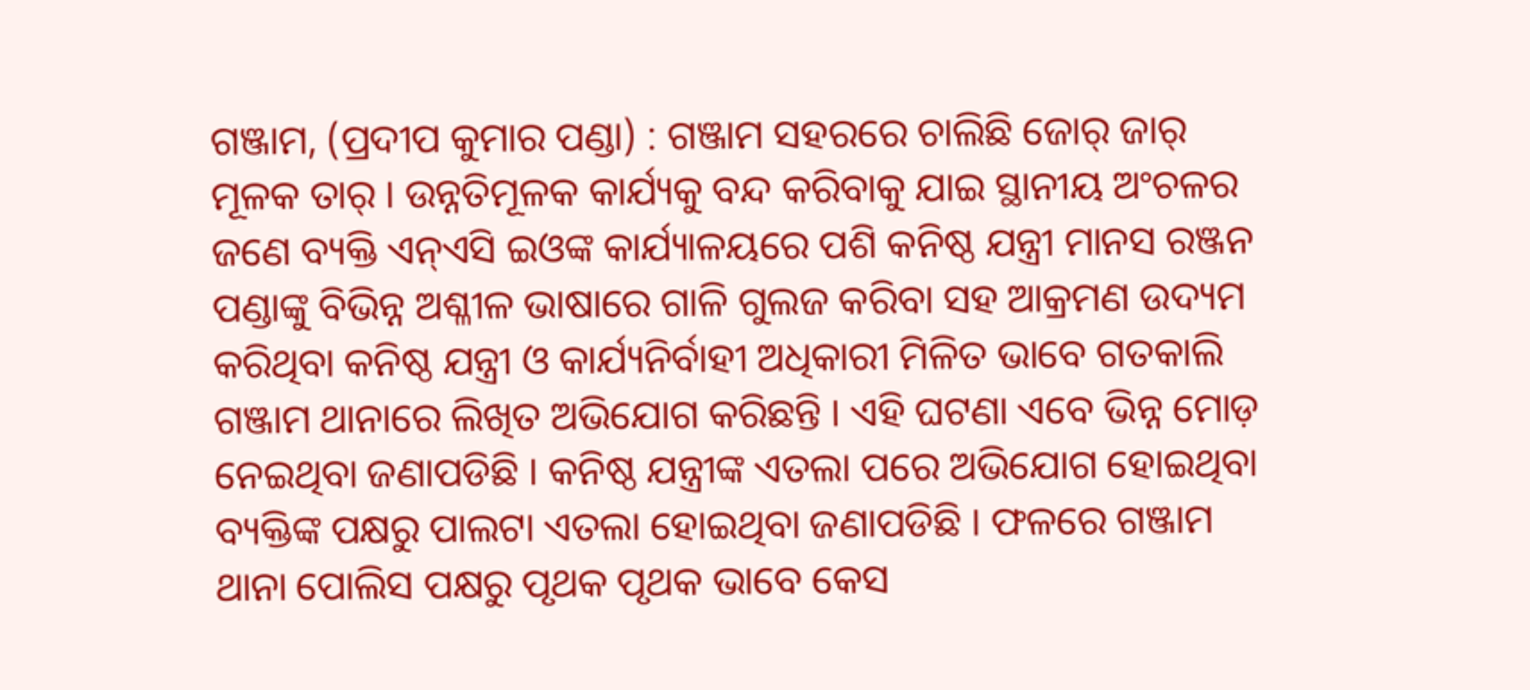ଗଞ୍ଜାମ, (ପ୍ରଦୀପ କୁମାର ପଣ୍ଡା) : ଗଞ୍ଜାମ ସହରରେ ଚାଲିଛି ଜୋର୍ ଜାର୍ ମୂଳକ ତାର୍ । ଉନ୍ନତିମୂଳକ କାର୍ଯ୍ୟକୁ ବନ୍ଦ କରିବାକୁ ଯାଇ ସ୍ଥାନୀୟ ଅଂଚଳର ଜଣେ ବ୍ୟକ୍ତି ଏନ୍ଏସି ଇଓଙ୍କ କାର୍ଯ୍ୟାଳୟରେ ପଶି କନିଷ୍ଠ ଯନ୍ତ୍ରୀ ମାନସ ରଞ୍ଜନ ପଣ୍ଡାଙ୍କୁ ବିଭିନ୍ନ ଅଶ୍ଳୀଳ ଭାଷାରେ ଗାଳି ଗୁଲଜ କରିବା ସହ ଆକ୍ରମଣ ଉଦ୍ୟମ କରିଥିବା କନିଷ୍ଠ ଯନ୍ତ୍ରୀ ଓ କାର୍ଯ୍ୟନିର୍ବାହୀ ଅଧିକାରୀ ମିଳିତ ଭାବେ ଗତକାଲି ଗଞ୍ଜାମ ଥାନାରେ ଲିଖିତ ଅଭିଯୋଗ କରିଛନ୍ତି । ଏହି ଘଟଣା ଏବେ ଭିନ୍ନ ମୋଡ଼ ନେଇଥିବା ଜଣାପଡିଛି । କନିଷ୍ଠ ଯନ୍ତ୍ରୀଙ୍କ ଏତଲା ପରେ ଅଭିଯୋଗ ହୋଇଥିବା ବ୍ୟକ୍ତିଙ୍କ ପକ୍ଷରୁ ପାଲଟା ଏତଲା ହୋଇଥିବା ଜଣାପଡିଛି । ଫଳରେ ଗଞ୍ଜାମ ଥାନା ପୋଲିସ ପକ୍ଷରୁ ପୃଥକ ପୃଥକ ଭାବେ କେସ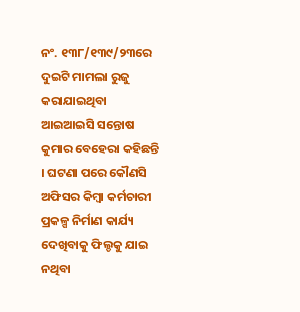ନଂ. ୧୩୮/୧୩୯/୨୩ରେ ଦୁଇଟି ମାମଲା ରୁଜୁ କରାଯାଇଥିବା ଆଇଆଇସି ସନ୍ତୋଷ କୁମାର ବେହେରା କହିଛନ୍ତି । ଘଟଣା ପରେ କୌଣସି ଅଫିସର କିମ୍ବା କର୍ମଚାରୀ ପ୍ରକଳ୍ପ ନିର୍ମାଣ କାର୍ଯ୍ୟ ଦେଖିବାକୁ ଫିଲ୍ଡକୁ ଯାଇ ନଥିବା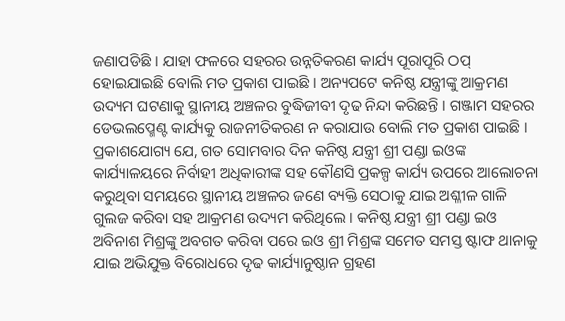ଜଣାପଡିଛି । ଯାହା ଫଳରେ ସହରର ଉନ୍ନତିକରଣ କାର୍ଯ୍ୟ ପୂରାପୂରି ଠପ୍ ହୋଇଯାଇଛି ବୋଲି ମତ ପ୍ରକାଶ ପାଇଛି । ଅନ୍ୟପଟେ କନିଷ୍ଠ ଯନ୍ତ୍ରୀଙ୍କୁ ଆକ୍ରମଣ ଉଦ୍ୟମ ଘଟଣାକୁ ସ୍ଥାନୀୟ ଅଞ୍ଚଳର ବୁଦ୍ଧିଜୀବୀ ଦୃଢ ନିନ୍ଦା କରିଛନ୍ତି । ଗଞ୍ଜାମ ସହରର ଡେଭଲପ୍ମେଣ୍ଟ କାର୍ଯ୍ୟକୁ ରାଜନୀତିକରଣ ନ କରାଯାଉ ବୋଲି ମତ ପ୍ରକାଶ ପାଇଛି । ପ୍ରକାଶଯୋଗ୍ୟ ଯେ, ଗତ ସୋମବାର ଦିନ କନିଷ୍ଠ ଯନ୍ତ୍ରୀ ଶ୍ରୀ ପଣ୍ଡା ଇଓଙ୍କ କାର୍ଯ୍ୟାଳୟରେ ନିର୍ବାହୀ ଅଧିକାରୀଙ୍କ ସହ କୌଣସି ପ୍ରକଳ୍ପ କାର୍ଯ୍ୟ ଉପରେ ଆଲୋଚନା କରୁଥିବା ସମୟରେ ସ୍ଥାନୀୟ ଅଞ୍ଚଳର ଜଣେ ବ୍ୟକ୍ତି ସେଠାକୁ ଯାଇ ଅଶ୍ଳୀଳ ଗାଳି ଗୁଲଜ କରିବା ସହ ଆକ୍ରମଣ ଉଦ୍ୟମ କରିଥିଲେ । କନିଷ୍ଠ ଯନ୍ତ୍ରୀ ଶ୍ରୀ ପଣ୍ଡା ଇଓ ଅବିନାଶ ମିଶ୍ରଙ୍କୁ ଅବଗତ କରିବା ପରେ ଇଓ ଶ୍ରୀ ମିଶ୍ରଙ୍କ ସମେତ ସମସ୍ତ ଷ୍ଟାଫ ଥାନାକୁ ଯାଇ ଅଭିଯୁକ୍ତ ବିରୋଧରେ ଦୃଢ କାର୍ଯ୍ୟାନୁଷ୍ଠାନ ଗ୍ରହଣ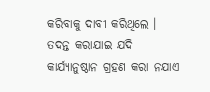କରିବାକୁ ଦାବୀ କରିଥିଲେ । ତଦନ୍ତ କରାଯାଇ ଯଦି କାର୍ଯ୍ୟାନୁଷ୍ଠାନ ଗ୍ରହଣ କରା ନଯାଏ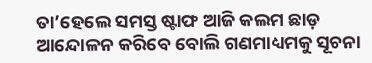ତା’ହେଲେ ସମସ୍ତ ଷ୍ଟାଫ ଆଜି କଲମ ଛାଡ଼ ଆନ୍ଦୋଳନ କରିବେ ବୋଲି ଗଣମାଧ୍ୟମକୁ ସୂଚନା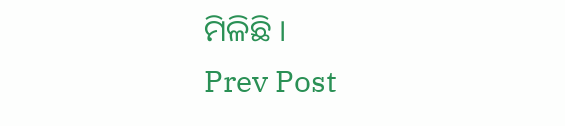ମିଳିଛି ।
Prev Post